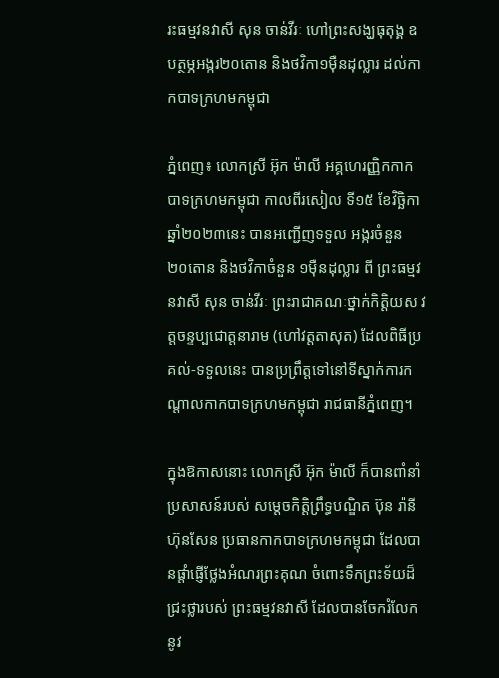រះធម្មវនវាសី សុន ចាន់វីរៈ ហៅព្រះសង្ឃធុតុង្គ ឧបត្ថម្ភអង្ករ២០តោន និងថវិកា១ម៉ឺនដុល្លារ ដល់កាកបាទក្រហមកម្ពុជា

ភ្នំពេញ៖ លោកស្រី អ៊ុក ម៉ាលី អគ្គហេរញ្ញិកកាកបាទក្រហមកម្ពុជា កាលពីរសៀល ទី១៥ ខែវិច្ឆិកា ឆ្នាំ២០២៣នេះ បានអញ្ជើញទទួល អង្ករចំនួន ២០តោន និងថវិកាចំនួន ១ម៉ឺនដុល្លារ ពី ព្រះធម្មវនវាសី សុន ចាន់វីរៈ ព្រះរាជាគណៈថ្នាក់កិត្តិយស វត្តចន្ទប្បជោត្តនារាម (ហៅវត្តតាសុត) ដែលពិធីប្រគល់-ទទួលនេះ បានប្រព្រឹត្តទៅនៅទីស្នាក់ការកណ្តាលកាកបាទក្រហមកម្ពុជា រាជធានីភ្នំពេញ។

ក្នុងឱកាសនោះ លោកស្រី អ៊ុក ម៉ាលី ក៏បានពាំនាំប្រសាសន៍របស់ សម្តេចកិត្តិព្រឹទ្ធបណ្ឌិត ប៊ុន រ៉ានី ហ៊ុនសែន ប្រធានកាកបាទក្រហមកម្ពុជា ដែលបានផ្តាំផ្ញើថ្លែងអំណរព្រះគុណ ចំពោះទឹកព្រះទ័យដ៏ជ្រះថ្លារបស់ ព្រះធម្មវនវាសី ដែលបានចែករំលែកនូវ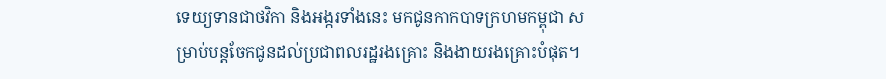ទេយ្យទានជាថវិកា និងអង្ករទាំងនេះ មកជូនកាកបាទក្រហមកម្ពុជា សម្រាប់បន្តចែកជូនដល់ប្រជាពលរដ្ឋរងគ្រោះ និងងាយរងគ្រោះបំផុត។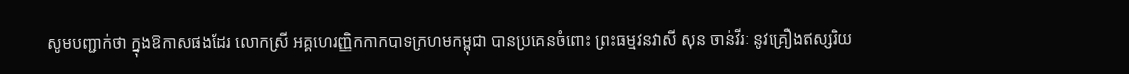សូមបញ្ជាក់ថា ក្នុងឱកាសផងដែរ លោកស្រី អគ្គហេរញ្ញិកកាកបាទក្រហមកម្ពុជា បានប្រគេនចំពោះ ព្រះធម្មវនវាសី សុន ចាន់វីរៈ នូវគ្រឿងឥស្សរិយ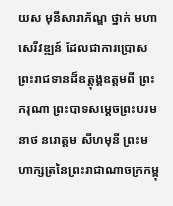យស មុនីសារាភ័ណ្ឌ ថ្នាក់ មហាសេរីវឌ្ឍន៍ ដែលជាការប្រោសព្រះរាជទានដ៏ឧត្តុង្គឧត្តមពី ព្រះករុណា ព្រះបាទសម្តេចព្រះបរមនាថ នរោត្តម សីហមុនី ព្រះមហាក្សត្រនៃព្រះរាជាណាចក្រកម្ពុ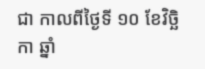ជា កាលពីថ្ងៃទី ១០ ខែវិច្ឆិកា ឆ្នាំ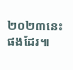២០២៣នេះផងដែរ៕